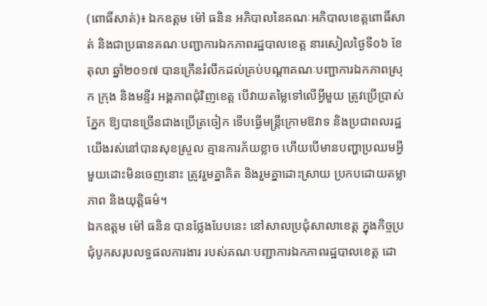(ពោធិ៍សាត់)៖ ឯកឧត្តម ម៉ៅ ធនិន អភិបាលនៃគណៈអភិបាលខេត្តពោធិ៍សាត់ និងជាប្រធានគណៈបញ្ជាការឯកភាពរដ្ឋបាលខេត្ត នារសៀលថ្ងៃទី០៦ ខែតុលា ឆ្នាំ២០១៧ បានក្រើនរំលឹកដល់គ្រប់បណ្តាគណៈបញ្ជាការឯកភាពស្រុក ក្រុង និងមន្ទីរ អង្គភាពជុំវិញខេត្ត បើវាយតម្លៃទៅលើអ្វីមួយ ត្រូវប្រើប្រាស់ភ្នែក ឱ្យបានច្រើនជាងប្រើត្រចៀក ទើបធ្វើមន្ត្រីក្រោមឱវាទ និងប្រជាពលរដ្ឋយើងរស់នៅបានសុខស្រួល គ្មានការភ័យខ្លាច ហើយបើមានបញ្ហាប្រឈមអ្វីមួយដោះមិនចេញនោះ ត្រូវរួមគ្នាគិត និងរួមគ្នាដោះស្រាយ ប្រកបដោយតម្លាភាព និងយុត្តិធម៌។
ឯកឧត្តម ម៉ៅ ធនិន បានថ្លែងបែបនេះ នៅសាលប្រជុំសាលាខេត្ត ក្នុងកិច្ចប្រជុំបូកសរុបលទ្ធផលការងារ របស់គណៈបញ្ជាការឯកភាពរដ្ឋបាលខេត្ត ដោ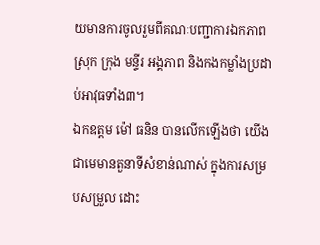យមានការចូលរួមពីគណៈបញ្ជាការឯកភាពស្រុក ក្រុង មន្ទីរ អង្គភាព និងកងកម្លាំងប្រដាប់អាវុធទាំង៣។
ឯកឧត្តម ម៉ៅ ធនិន បានលើកឡើងថា យើងជាមេមានតួនាទីសំខាន់ណាស់ ក្នុងការសម្របសម្រួល ដោះ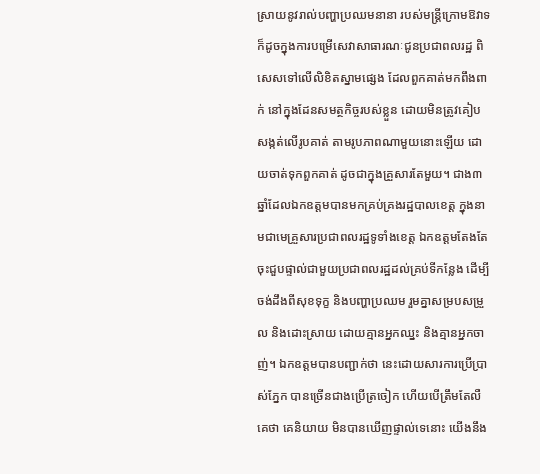ស្រាយនូវរាល់បញ្ហាប្រឈមនានា របស់មន្ត្រីក្រោមឱវាទ ក៏ដូចក្នុងការបម្រើសេវាសាធារណៈជូនប្រជាពលរដ្ឋ ពិសេសទៅលើលិខិតស្នាមផ្សេង ដែលពួកគាត់មកពឹងពាក់ នៅក្នុងដែនសមត្ថកិច្ចរបស់ខ្លួន ដោយមិនត្រូវគៀបសង្កត់លើរូបគាត់ តាមរូបភាពណាមួយនោះឡើយ ដោយចាត់ទុកពួកគាត់ ដូចជាក្នុងគ្រួសារតែមួយ។ ជាង៣ឆ្នាំដែលឯកឧត្តមបានមកគ្រប់គ្រងរដ្ឋបាលខេត្ត ក្នុងនាមជាមេគ្រួសារប្រជាពលរដ្ឋទូទាំងខេត្ត ឯកឧត្តមតែងតែចុះជួបផ្ទាល់ជាមួយប្រជាពលរដ្ឋដល់គ្រប់ទីកន្លែង ដើម្បីចង់ដឹងពីសុខទុក្ខ និងបញ្ហាប្រឈម រួមគ្នាសម្របសម្រួល និងដោះស្រាយ ដោយគ្មានអ្នកឈ្នះ និងគ្មានអ្នកចាញ់។ ឯកឧត្តមបានបញ្ជាក់ថា នេះដោយសារការប្រើប្រាស់ភ្នែក បានច្រើនជាងប្រើត្រចៀក ហើយបើត្រឹមតែលឺគេថា គេនិយាយ មិនបានឃើញផ្ទាល់ទេនោះ យើងនឹង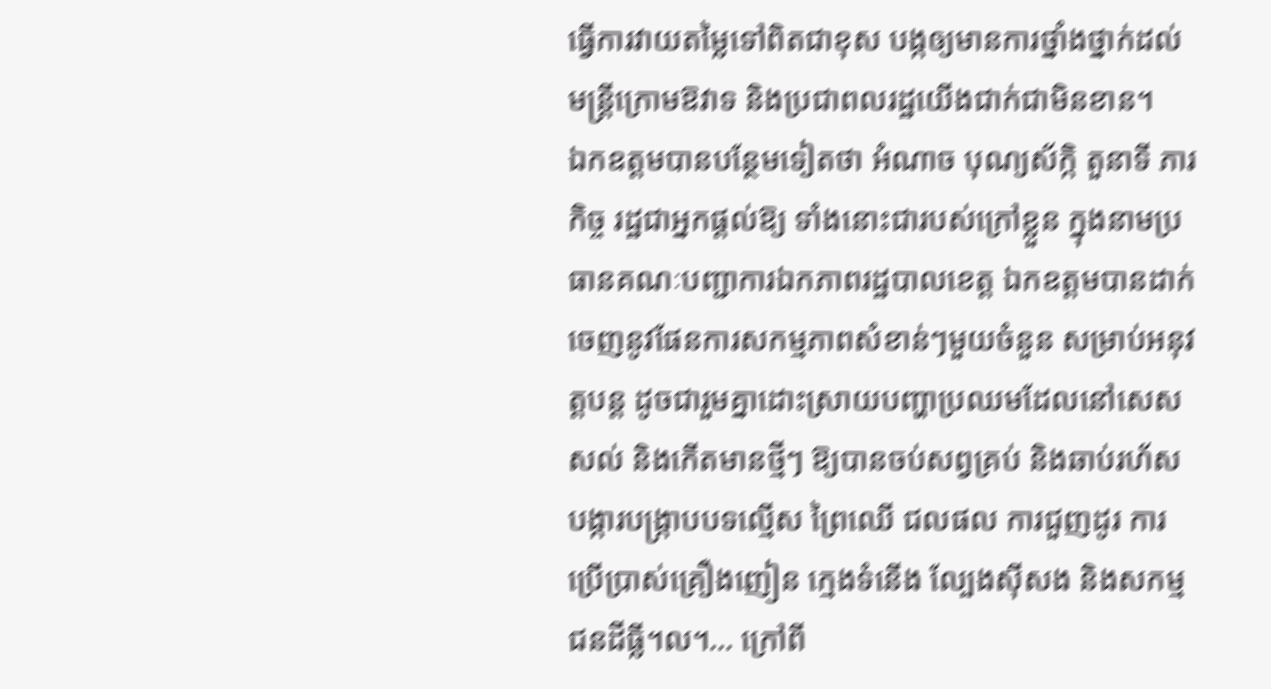ធ្វើការវាយតម្លៃទៅពិតជាខុស បង្កឲ្យមានការថ្នាំងថ្នាក់ដល់មន្ត្រីក្រោមឱវាទ និងប្រជាពលរដ្ឋយើងជាក់ជាមិនខាន។
ឯកឧត្តមបានបន្ថែមទៀតថា អំណាច បុណ្យស័ក្កិ តួនាទី ភារកិច្ច រដ្ឋជាអ្នកផ្តល់ឱ្យ ទាំងនោះជារបស់ក្រៅខ្លួន ក្នុងនាមប្រធានគណៈបញ្ជាការឯកភាពរដ្ឋបាលខេត្ត ឯកឧត្តមបានដាក់ចេញនូវផែនការសកម្មភាពសំខាន់ៗមួយចំនួន សម្រាប់អនុវត្តបន្ត ដូចជារួមគ្នាដោះស្រាយបញ្ហាប្រឈមដែលនៅសេសសល់ និងកើតមានថ្មីៗ ឱ្យបានចប់សព្វគ្រប់ និងឆាប់រហ័ស បង្ការបង្ក្រាបបទល្មើស ព្រៃឈើ ជលផល ការជួញដូរ ការប្រើប្រាស់គ្រឿងញៀន ក្មេងទំនើង ល្បែងស៊ីសង និងសកម្មជនដីធ្លី។ល។… ក្រៅពី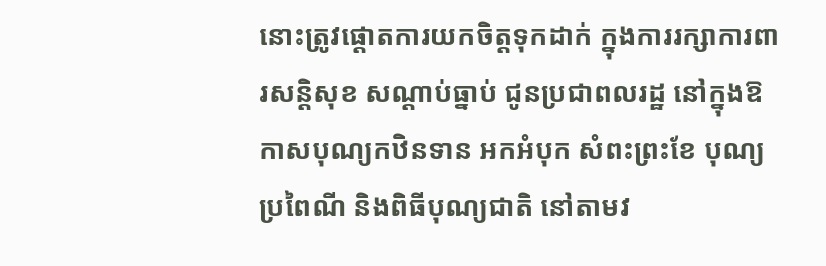នោះត្រូវផ្តោតការយកចិត្តទុកដាក់ ក្នុងការរក្សាការពារសន្តិសុខ សណ្តាប់ធ្នាប់ ជូនប្រជាពលរដ្ឋ នៅក្នុងឱកាសបុណ្យកឋិនទាន អកអំបុក សំពះព្រះខែ បុណ្យប្រពៃណី និងពិធីបុណ្យជាតិ នៅតាមវ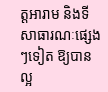ត្តអារាម និងទីសាធារណៈផ្សេងៗទៀត ឱ្យបានល្អ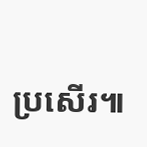ប្រសើរ៕